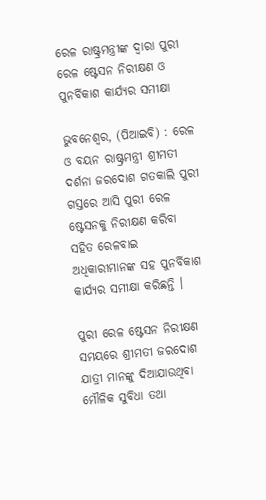ରେଳ ରାଷ୍ଟ୍ରମନ୍ତ୍ରୀଙ୍କ ଦ୍ୱାରା ପୁରୀ ରେଳ ଷ୍ଟେସନ ନିରୀକ୍ଷଣ ଓ ପୁନର୍ବିକାଶ କାର୍ଯ୍ୟର ସମୀକ୍ଷା

ଭୁବନେଶ୍ୱର, (ପିଆଇବି) : ରେଳ ଓ ବୟନ ରାଷ୍ଟ୍ରମନ୍ତ୍ରୀ ଶ୍ରୀମତୀ ଦର୍ଶନା ଜରଦୋଶ ଗତକାଲି ପୁରୀ ଗସ୍ତରେ ଆସି ପୁରୀ ରେଳ ଷ୍ଟେସନକୁ ନିରୀକ୍ଷଣ କରିବା ସହିତ ରେଳବାଇ ଅଧିକାରୀମାନଙ୍କ ସହ ପୁନର୍ବିକାଶ କାର୍ଯ୍ୟର ସମୀକ୍ଷା କରିଛନ୍ତି ।

ପୁରୀ ରେଳ ଷ୍ଟେସନ ନିରୀକ୍ଷଣ ସମୟରେ ଶ୍ରୀମତୀ ଜରଦୋଶ ଯାତ୍ରୀ ମାନଙ୍କୁ ଦିଆଯାଉଥିବା ମୌଳିକ ସୁବିଧା ତଥା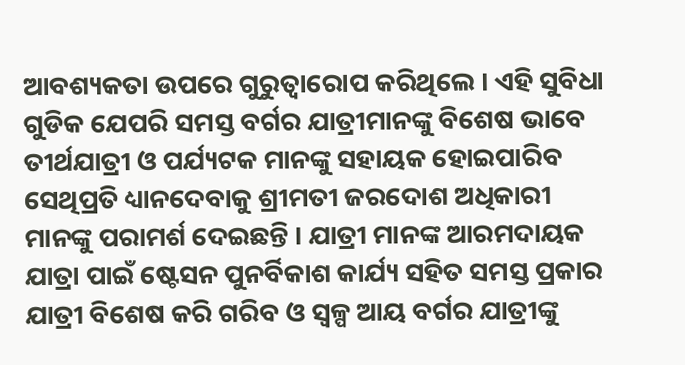ଆବଶ୍ୟକତା ଉପରେ ଗୁରୁତ୍ଵାରୋପ କରିଥିଲେ । ଏହି ସୁବିଧା ଗୁଡିକ ଯେପରି ସମସ୍ତ ବର୍ଗର ଯାତ୍ରୀମାନଙ୍କୁ ବିଶେଷ ଭାବେ ତୀର୍ଥଯାତ୍ରୀ ଓ ପର୍ଯ୍ୟଟକ ମାନଙ୍କୁ ସହାୟକ ହୋଇପାରିବ ସେଥିପ୍ରତି ଧ୍ୟାନଦେବାକୁ ଶ୍ରୀମତୀ ଜରଦୋଶ ଅଧିକାରୀ ମାନଙ୍କୁ ପରାମର୍ଶ ଦେଇଛନ୍ତି । ଯାତ୍ରୀ ମାନଙ୍କ ଆରମଦାୟକ ଯାତ୍ରା ପାଇଁ ଷ୍ଟେସନ ପୁନର୍ବିକାଶ କାର୍ଯ୍ୟ ସହିତ ସମସ୍ତ ପ୍ରକାର ଯାତ୍ରୀ ବିଶେଷ କରି ଗରିବ ଓ ସ୍ୱଳ୍ପ ଆୟ ବର୍ଗର ଯାତ୍ରୀଙ୍କୁ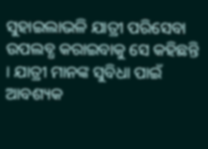ସୁହାଇଲାଭଳି ଯାତ୍ରୀ ପରିସେବା ଉପଲବ୍ଧ କରାଇବାକୁ ସେ କହିଛନ୍ତି । ଯାତ୍ରୀ ମାନଙ୍କ ସୁବିଧା ପାଇଁ ଆବଶ୍ୟକ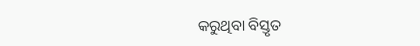କରୁଥିବା ବିସ୍ତୃତ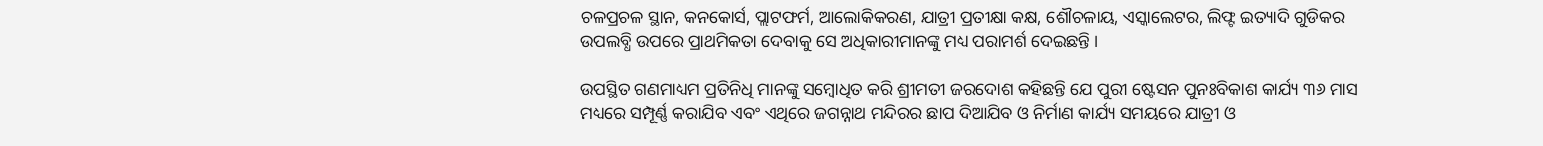ଚଳପ୍ରଚଳ ସ୍ଥାନ, କନକୋର୍ସ, ପ୍ଲାଟଫର୍ମ, ଆଲୋକିକରଣ, ଯାତ୍ରୀ ପ୍ରତୀକ୍ଷା କକ୍ଷ, ଶୌଚଳାୟ, ଏସ୍କାଲେଟର, ଲିଫ୍ଟ ଇତ୍ୟାଦି ଗୁଡିକର ଉପଲବ୍ଧି ଉପରେ ପ୍ରାଥମିକତା ଦେବାକୁ ସେ ଅଧିକାରୀମାନଙ୍କୁ ମଧ୍ୟ ପରାମର୍ଶ ଦେଇଛନ୍ତି ।

ଉପସ୍ଥିତ ଗଣମାଧ୍ୟମ ପ୍ରତିନିଧି ମାନଙ୍କୁ ସମ୍ବୋଧିତ କରି ଶ୍ରୀମତୀ ଜରଦୋଶ କହିଛନ୍ତି ଯେ ପୁରୀ ଷ୍ଟେସନ ପୁନଃବିକାଶ କାର୍ଯ୍ୟ ୩୬ ମାସ ମଧ୍ୟରେ ସମ୍ପୂର୍ଣ୍ଣ କରାଯିବ ଏବଂ ଏଥିରେ ଜଗନ୍ନାଥ ମନ୍ଦିରର ଛାପ ଦିଆଯିବ ଓ ନିର୍ମାଣ କାର୍ଯ୍ୟ ସମୟରେ ଯାତ୍ରୀ ଓ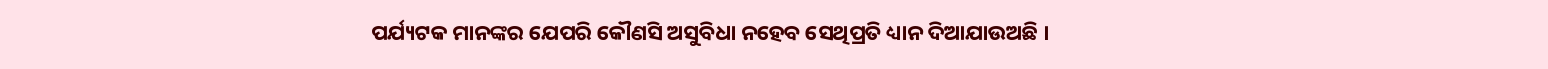ପର୍ଯ୍ୟଟକ ମାନଙ୍କର ଯେପରି କୌଣସି ଅସୁବିଧା ନହେବ ସେଥିପ୍ରତି ଧ୍ୟାନ ଦିଆଯାଉଅଛି ।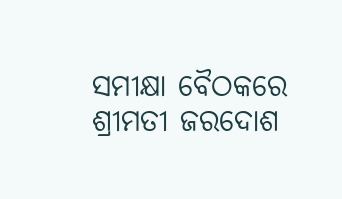ସମୀକ୍ଷା ବୈଠକରେ ଶ୍ରୀମତୀ ଜରଦୋଶ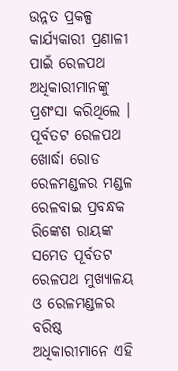ଉନ୍ନତ ପ୍ରକଳ୍ପ କାର୍ଯ୍ୟକାରୀ ପ୍ରଣାଳୀ ପାଇଁ ରେଳପଥ ଅଧିକାରୀମାନଙ୍କୁ ପ୍ରଶଂସା କରିଥିଲେ । ପୂର୍ବତଟ ରେଳପଥ ଖୋର୍ଦ୍ଧା ରୋଡ ରେଳମଣ୍ଡଳର ମଣ୍ଡଳ ରେଳବାଇ ପ୍ରବନ୍ଧକ ରିଙ୍କେଶ ରାୟଙ୍କ ସମେତ ପୂର୍ବତଟ ରେଳପଥ ମୁଖ୍ୟାଳୟ ଓ ରେଳମଣ୍ଡଳର ବରିଷ୍ଠ ଅଧିକାରୀମାନେ ଏହି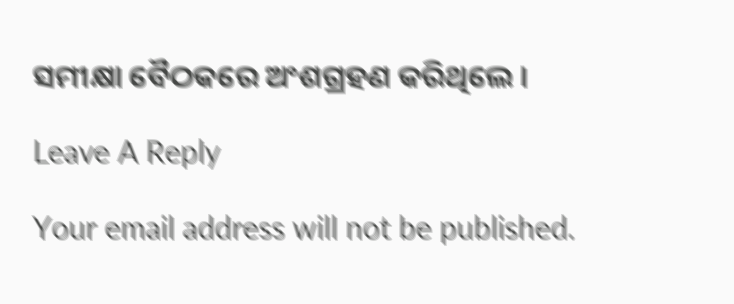ସମୀକ୍ଷା ବୈଠକରେ ଅଂଶଗ୍ରହଣ କରିଥିଲେ ।

Leave A Reply

Your email address will not be published.